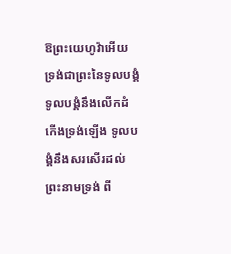ឱព្រះយេហូវ៉ាអើយ ទ្រង់ជាព្រះនៃទូលបង្គំ ទូលបង្គំនឹងលើកដំកើងទ្រង់ឡើង ទូលបង្គំនឹងសរសើរដល់ព្រះនាមទ្រង់ ពី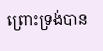ព្រោះទ្រង់បាន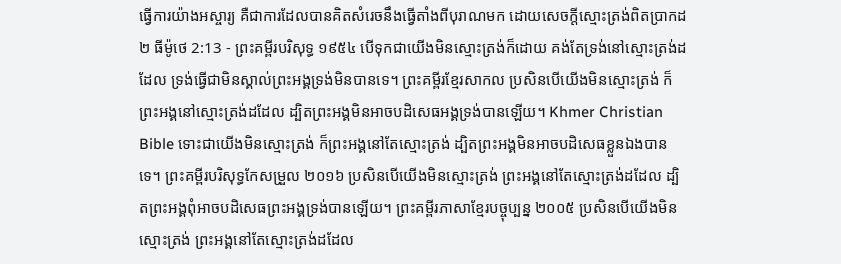ធ្វើការយ៉ាងអស្ចារ្យ គឺជាការដែលបានគិតសំរេចនឹងធ្វើតាំងពីបុរាណមក ដោយសេចក្ដីស្មោះត្រង់ពិតប្រាកដ
២ ធីម៉ូថេ 2:13 - ព្រះគម្ពីរបរិសុទ្ធ ១៩៥៤ បើទុកជាយើងមិនស្មោះត្រង់ក៏ដោយ គង់តែទ្រង់នៅស្មោះត្រង់ដដែល ទ្រង់ធ្វើជាមិនស្គាល់ព្រះអង្គទ្រង់មិនបានទេ។ ព្រះគម្ពីរខ្មែរសាកល ប្រសិនបើយើងមិនស្មោះត្រង់ ក៏ព្រះអង្គនៅស្មោះត្រង់ដដែល ដ្បិតព្រះអង្គមិនអាចបដិសេធអង្គទ្រង់បានឡើយ។ Khmer Christian Bible ទោះជាយើងមិនស្មោះត្រង់ ក៏ព្រះអង្គនៅតែស្មោះត្រង់ ដ្បិតព្រះអង្គមិនអាចបដិសេធខ្លួនឯងបានទេ។ ព្រះគម្ពីរបរិសុទ្ធកែសម្រួល ២០១៦ ប្រសិនបើយើងមិនស្មោះត្រង់ ព្រះអង្គនៅតែស្មោះត្រង់ដដែល ដ្បិតព្រះអង្គពុំអាចបដិសេធព្រះអង្គទ្រង់បានឡើយ។ ព្រះគម្ពីរភាសាខ្មែរបច្ចុប្បន្ន ២០០៥ ប្រសិនបើយើងមិនស្មោះត្រង់ ព្រះអង្គនៅតែស្មោះត្រង់ដដែល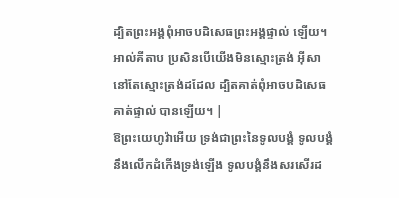ដ្បិតព្រះអង្គពុំអាចបដិសេធព្រះអង្គផ្ទាល់ ឡើយ។ អាល់គីតាប ប្រសិនបើយើងមិនស្មោះត្រង់ អ៊ីសានៅតែស្មោះត្រង់ដដែល ដ្បិតគាត់ពុំអាចបដិសេធគាត់ផ្ទាល់ បានឡើយ។ |
ឱព្រះយេហូវ៉ាអើយ ទ្រង់ជាព្រះនៃទូលបង្គំ ទូលបង្គំនឹងលើកដំកើងទ្រង់ឡើង ទូលបង្គំនឹងសរសើរដ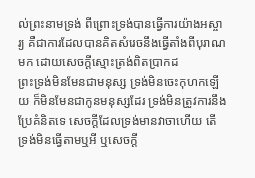ល់ព្រះនាមទ្រង់ ពីព្រោះទ្រង់បានធ្វើការយ៉ាងអស្ចារ្យ គឺជាការដែលបានគិតសំរេចនឹងធ្វើតាំងពីបុរាណមក ដោយសេចក្ដីស្មោះត្រង់ពិតប្រាកដ
ព្រះទ្រង់មិនមែនជាមនុស្ស ទ្រង់មិនចេះកុហកឡើយ ក៏មិនមែនជាកូនមនុស្សដែរ ទ្រង់មិនត្រូវការនឹងប្រែគំនិតទេ សេចក្ដីដែលទ្រង់មានវាចាហើយ តើទ្រង់មិនធ្វើតាមឬអី ឬសេចក្ដី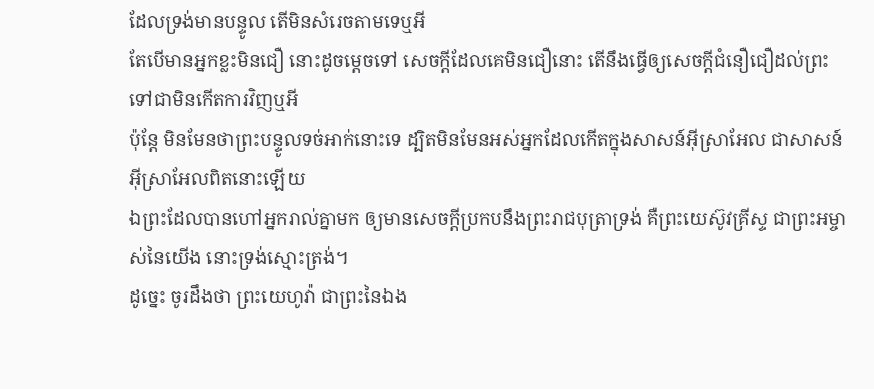ដែលទ្រង់មានបន្ទូល តើមិនសំរេចតាមទេឬអី
តែបើមានអ្នកខ្លះមិនជឿ នោះដូចម្តេចទៅ សេចក្ដីដែលគេមិនជឿនោះ តើនឹងធ្វើឲ្យសេចក្ដីជំនឿជឿដល់ព្រះទៅជាមិនកើតការវិញឬអី
ប៉ុន្តែ មិនមែនថាព្រះបន្ទូលទច់អាក់នោះទេ ដ្បិតមិនមែនអស់អ្នកដែលកើតក្នុងសាសន៍អ៊ីស្រាអែល ជាសាសន៍អ៊ីស្រាអែលពិតនោះឡើយ
ឯព្រះដែលបានហៅអ្នករាល់គ្នាមក ឲ្យមានសេចក្ដីប្រកបនឹងព្រះរាជបុត្រាទ្រង់ គឺព្រះយេស៊ូវគ្រីស្ទ ជាព្រះអម្ចាស់នៃយើង នោះទ្រង់ស្មោះត្រង់។
ដូច្នេះ ចូរដឹងថា ព្រះយេហូវ៉ា ជាព្រះនៃឯង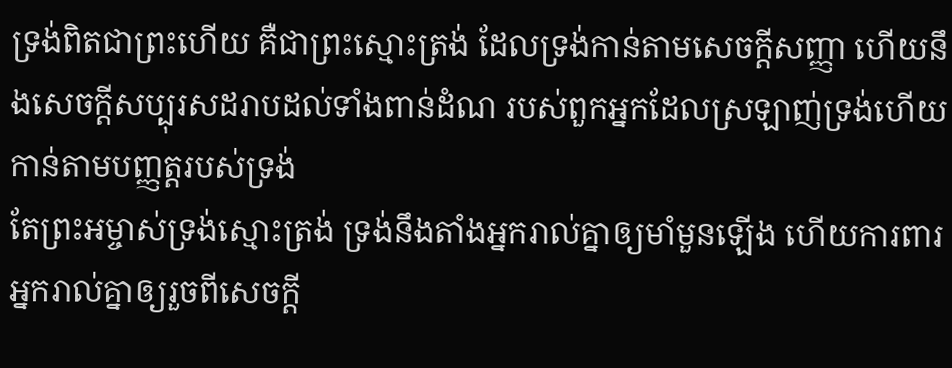ទ្រង់ពិតជាព្រះហើយ គឺជាព្រះស្មោះត្រង់ ដែលទ្រង់កាន់តាមសេចក្ដីសញ្ញា ហើយនឹងសេចក្ដីសប្បុរសដរាបដល់ទាំងពាន់ដំណ របស់ពួកអ្នកដែលស្រឡាញ់ទ្រង់ហើយកាន់តាមបញ្ញត្តរបស់ទ្រង់
តែព្រះអម្ចាស់ទ្រង់ស្មោះត្រង់ ទ្រង់នឹងតាំងអ្នករាល់គ្នាឲ្យមាំមួនឡើង ហើយការពារអ្នករាល់គ្នាឲ្យរួចពីសេចក្ដី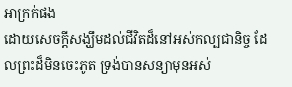អាក្រក់ផង
ដោយសេចក្ដីសង្ឃឹមដល់ជីវិតដ៏នៅអស់កល្បជានិច្ច ដែលព្រះដ៏មិនចេះភូត ទ្រង់បានសន្យាមុនអស់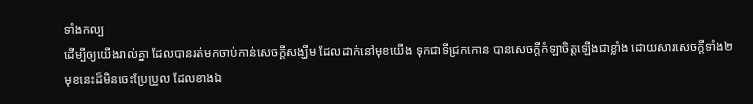ទាំងកល្ប
ដើម្បីឲ្យយើងរាល់គ្នា ដែលបានរត់មកចាប់កាន់សេចក្ដីសង្ឃឹម ដែលដាក់នៅមុខយើង ទុកជាទីជ្រកកោន បានសេចក្ដីកំឡាចិត្តឡើងជាខ្លាំង ដោយសារសេចក្ដីទាំង២មុខនេះដ៏មិនចេះប្រែប្រួល ដែលខាងឯ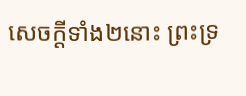សេចក្ដីទាំង២នោះ ព្រះទ្រ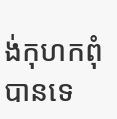ង់កុហកពុំបានទេ